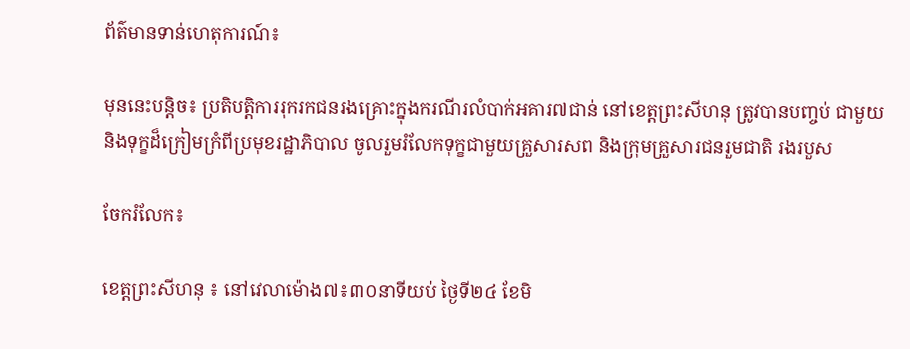ព័ត៌មានទាន់ហេតុការណ៍៖

មុននេះបន្តិច៖ ប្រតិបត្តិការរុករកជនរងគ្រោះក្នុងករណីរលំបាក់អគារ៧ជាន់ នៅខេត្តព្រះសីហនុ ត្រូវបានបញ្ចប់ ជាមួយនិងទុក្ខដ៏ក្រៀមក្រំពីប្រមុខរដ្ឋាភិបាល ចូលរួមរំលែកទុក្ខជាមួយគ្រួសារសព និងក្រុមគ្រួសារជនរួមជាតិ រងរបួស

ចែករំលែក៖

ខេត្តព្រះសីហនុ ៖ នៅវេលាម៉ោង៧៖៣០នាទីយប់ ថ្ងៃទី២៤ ខែមិ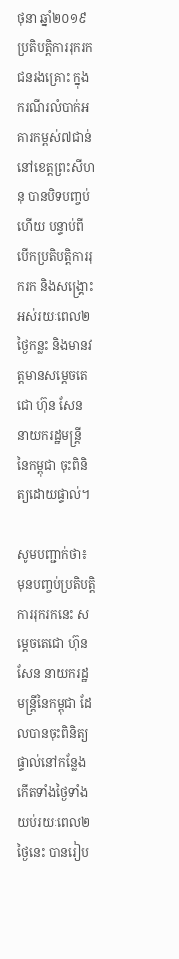ថុនា ឆ្នាំ២០១៩ ប្រតិបត្តិការរុករកជនរងគ្រោះ ក្នុងករណីរលំបាក់អគារកម្ពស់៧ជាន់ នៅខេត្តព្រះសីហនុ បានបិទបញ្ចប់ហើយ បន្ទាប់ពីបើកប្រតិបត្តិការរុករក និងសង្រ្គោះអស់រយៈពេល២ថ្ងៃកន្លះ និងមានវត្តមានសម្តេចតេជោ ហ៊ុន សែន នាយករដ្ឋមន្ត្រី នៃកម្ពុជា ចុះពិនិត្យដោយផ្ទាល់។

សូមបញ្ជាក់ថា៖ មុនបញ្ចប់ប្រតិបត្តិការរុករកនេះ សម្តេចតេជោ ហ៊ុន សែន នាយករដ្ឋមន្រ្តីនៃកម្ពុជា ដែលបានចុះពិនិត្យផ្ទាល់នៅកន្លែងកើតទាំងថ្ងៃទាំងយប់រយៈពេល២ថ្ងៃនេះ បានរៀប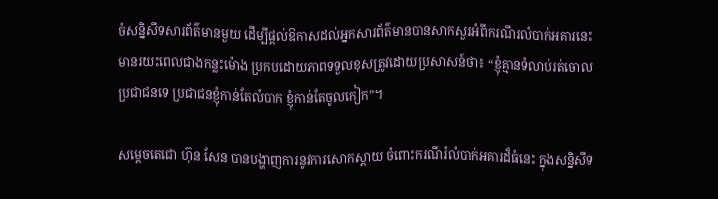ចំសន្និសីទសារព័ត៌មានមួយ ដើម្បីផ្តល់ឱកាសដល់អ្នកសារព័ត៌មានបានសាកសួរអំពីករណីរលំបាក់អគារនេះ មានរយះពេលជាងកន្លះម៉ោង ប្រកបដោយភាពទទួលខុសត្រូវដោយប្រសាសន៍ថា៖ “ខ្ញុំគ្មានទំលាប់រត់ចោលប្រជាជនទេ ប្រជាជនខ្ញុំកាន់តែលំបាក ខ្ញុំកាន់តែចូលកៀក”។

សម្តេចតេជោ ហ៊ុន សែន បានបង្ហាញការនូវការសោកស្តាយ ចំពោះករណីរំលំបាក់អគារដ៏ធំនេះ ក្នុងសន្និសីទ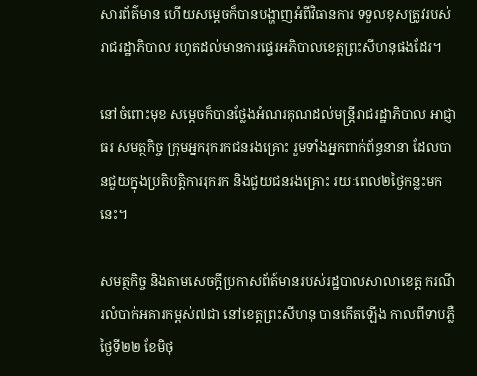សារព័ត៌មាន ហើយសម្តេចក៏បានបង្ហាញអំពីវិធានការ ទទួលខុសត្រូវរបស់រាជរដ្ឋាភិបាល រហូតដល់មានការផ្ទេរអភិបាលខេត្តព្រះសីហនុផងដែរ។

នៅចំពោះមុខ សម្តេចក៏បានថ្លែងអំណរគុណដល់មន្រ្តីរាជរដ្ឋាភិបាល អាជ្ញាធរ សមត្ថកិច្ច ក្រុមអ្នករុករកជនរងគ្រោះ រួមទាំងអ្នកពាក់ព័ន្ធនានា ដែលបានជួយក្នុងប្រតិបត្តិការរុករក និងជួយជនរងគ្រោះ រយៈពេល២ថ្ងៃកន្លះមកនេះ។

សមត្ថកិច្ច និងតាមសេចក្តីប្រកាសព័ត៍មានរបស់រដ្ឋបាលសាលាខេត្ត ករណីរលំបាក់អគារកម្ពស់៧ជា នៅខេត្តព្រះសីហនុ បានកើតឡើង កាលពីទាបភ្លឺថ្ងៃទី២២ ខែមិថុ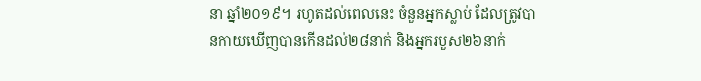នា ឆ្នាំ២០១៩។ រហូតដល់ពេលនេះ ចំនួនអ្នកស្លាប់ ដែលត្រូវបានកាយឃើញបានកើនដល់២៨នាក់ និងអ្នករបួស២៦នាក់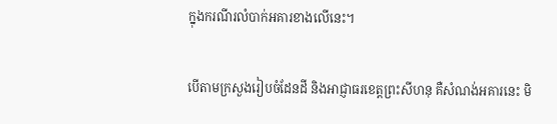ក្នុងករណីរលំបាក់អគារខាងលើនេះ។

បើតាមក្រសួងរៀបចំដែនដី និងអាជ្ញាធរខេត្តព្រះសីហនុ គឺសំណង់អគារនេះ មិ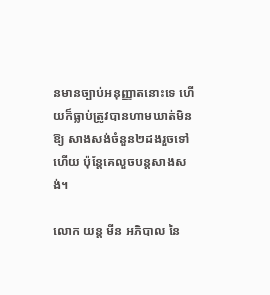នមានច្បាប់អនុញ្ញាតនោះទេ ហើយក៏ធ្លាប់ត្រូវបានហាមឃាត់មិនឱ្យ សាងសង់ចំនួន២ដងរួចទៅហើយ ប៉ុន្តែគេលួចបន្តសាងសង់។

លោក យន្ត មីន អភិបាល នៃ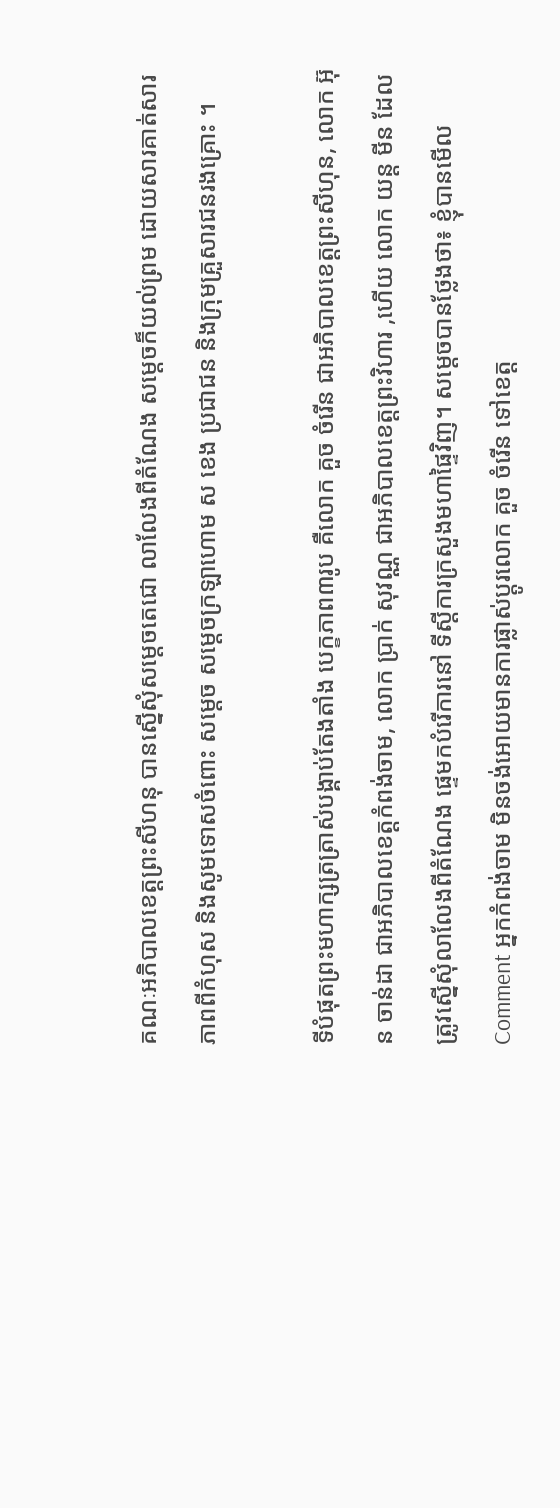គណៈអភិបាលខេត្តព្រះសីហនុ បានស្នើសុំសម្តេចតេជោ លាលែងពីតំណែង សម្តេចក៏យល់ព្រម ដោយសារគាត់សារភាពពីកំហុស និងសូមទោសចំពោះ សម្តេច សម្តេចក្រឡាហោម ស ខេង ប្រជាជន និងក្រុមគ្រួសារជនរងគ្រោះ ។

ទីបំផុតព្រះមហាក្សត្រត្រាស់បង្គាប់តែងតាំង បេក្ខភាព៣រូប គឺលោក គួច ចំរើន ជាអភិបាលខេត្តព្រះសីហុន, លោក អ៊ុន ចាន់ដា ជាអភិបាលខេត្តកំពង់ចាម, លោក ប្រាក់ សុវណ្ណ ជាអភិបាលខេត្តព្រះវិហារ ,ហើយ លោក យន្ត មីន ដែលត្រូវស្នើសុំលាលែងពីតំណែង ផ្ទេមកបំរើការនៅ ទីស្តីការក្រសួងមហាផ្ទៃវិញ។ សម្តេចបានថ្លែងថា៖ ខ្ញុំបានមើលComment អ្នកកំពង់ចាម មិនចង់អោយមានការផ្លាស់ប្តូរលោក គួច ចំរើន ទៅខេត្ត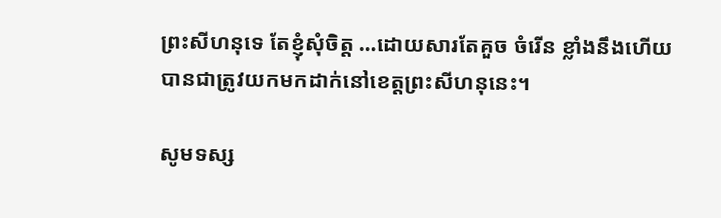ព្រះសីហនុទេ តែខ្ញុំសុំចិត្ត …ដោយសារតែគួច ចំរើន ខ្លាំងនឹងហើយបានជាត្រូវយកមកដាក់នៅខេត្តព្រះសីហនុនេះ។

សូមទស្ស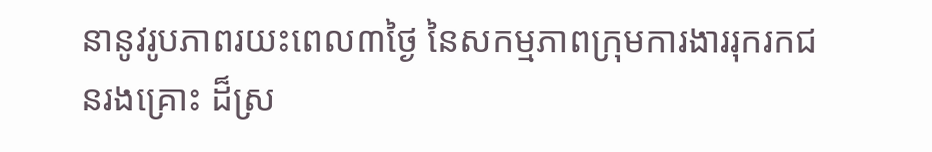នានូវរូបភាពរយះពេល៣ថ្ងៃ នៃសកម្មភាពក្រុមការងាររុករកជនរងគ្រោះ ដ៏ស្រ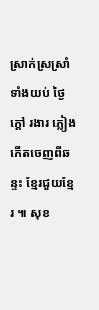ស្រាក់ស្រស្រាំ ទាំងយប់ ថ្ងៃ ក្តៅ រងារ ភ្លៀង កើតចេញពីឆន្ទះ ខ្មែរជួយខ្មែរ ៕ សុខ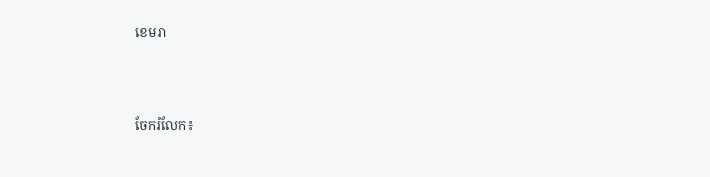ខេមរា




ចែករំលែក៖